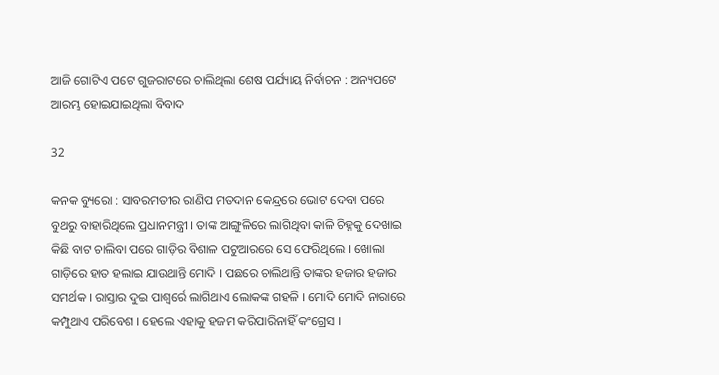ଆଜି ଗୋଟିଏ ପଟେ ଗୁଜରାଟରେ ଚାଲିଥିଲା ଶେଷ ପର୍ଯ୍ୟାୟ ନିର୍ବାଚନ : ଅନ୍ୟପଟେ ଆରମ୍ଭ ହୋଇଯାଇଥିଲା ବିବାଦ

32

କନକ ବ୍ୟୁରୋ : ସାବରମତୀର ରାଣିପ ମତଦାନ କେନ୍ଦ୍ରରେ ଭୋଟ ଦେବା ପରେ ବୁଥରୁ ବାହାରିଥିଲେ ପ୍ରଧାନମନ୍ତ୍ରୀ । ତାଙ୍କ ଆଙ୍ଗୁଳିରେ ଲାଗିଥିବା କାଳି ଚିହ୍ନକୁ ଦେଖାଇ କିଛି ବାଟ ଚାଲିବା ପରେ ଗାଡ଼ିର ବିଶାଳ ପଟୁଆରରେ ସେ ଫେରିଥିଲେ । ଖୋଲା ଗାଡ଼ିରେ ହାତ ହଲାଇ ଯାଉଥାନ୍ତି ମୋଦି । ପଛରେ ଚାଲିଥାନ୍ତି ତାଙ୍କର ହଜାର ହଜାର ସମର୍ଥକ । ରାସ୍ତାର ଦୁଇ ପାଶ୍ୱର୍ରେ ଲାଗିଥାଏ ଲୋକଙ୍କ ଗହଳି । ମୋଦି ମୋଦି ନାରାରେ କମ୍ପୁଥାଏ ପରିବେଶ । ହେଲେ ଏହାକୁ ହଜମ କରିପାରିନାହିଁ କଂଗ୍ରେସ ।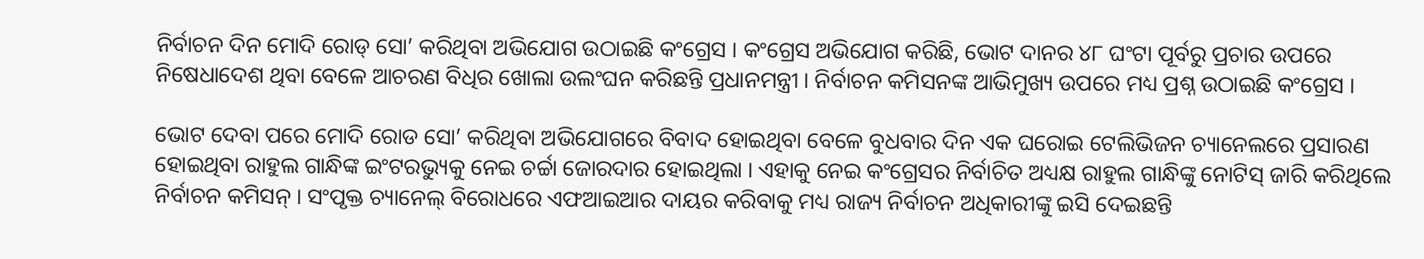ନିର୍ବାଚନ ଦିନ ମୋଦି ରୋଡ୍ ସୋ’ କରିଥିବା ଅଭିଯୋଗ ଉଠାଇଛି କଂଗ୍ରେସ । କଂଗ୍ରେସ ଅଭିଯୋଗ କରିଛି, ଭୋଟ ଦାନର ୪୮ ଘଂଟା ପୂର୍ବରୁ ପ୍ରଚାର ଉପରେ ନିଷେଧାଦେଶ ଥିବା ବେଳେ ଆଚରଣ ବିଧିର ଖୋଲା ଉଲଂଘନ କରିଛନ୍ତି ପ୍ରଧାନମନ୍ତ୍ରୀ । ନିର୍ବାଚନ କମିସନଙ୍କ ଆଭିମୁଖ୍ୟ ଉପରେ ମଧ୍ୟ ପ୍ରଶ୍ନ ଉଠାଇଛି କଂଗ୍ରେସ ।

ଭୋଟ ଦେବା ପରେ ମୋଦି ରୋଡ ସୋ’ କରିଥିବା ଅଭିଯୋଗରେ ବିବାଦ ହୋଇଥିବା ବେଳେ ବୁଧବାର ଦିନ ଏକ ଘରୋଇ ଟେଲିଭିଜନ ଚ୍ୟାନେଲରେ ପ୍ରସାରଣ ହୋଇଥିବା ରାହୁଲ ଗାନ୍ଧିଙ୍କ ଇଂଟରଭ୍ୟୁକୁ ନେଇ ଚର୍ଚ୍ଚା ଜୋରଦାର ହୋଇଥିଲା । ଏହାକୁ ନେଇ କଂଗ୍ରେସର ନିର୍ବାଚିତ ଅଧ୍ୟକ୍ଷ ରାହୁଲ ଗାନ୍ଧିଙ୍କୁ ନୋଟିସ୍ ଜାରି କରିଥିଲେ ନିର୍ବାଚନ କମିସନ୍ । ସଂପୃକ୍ତ ଚ୍ୟାନେଲ୍ ବିରୋଧରେ ଏଫଆଇଆର ଦାୟର କରିବାକୁ ମଧ୍ୟ ରାଜ୍ୟ ନିର୍ବାଚନ ଅଧିକାରୀଙ୍କୁ ଇସି ଦେଇଛନ୍ତି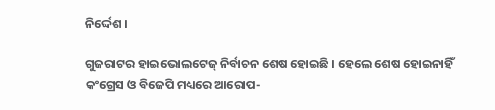ନିର୍ଦ୍ଦେଶ ।

ଗୁଜରାଟର ହାଇଭୋଲଟେଜ୍ ନିର୍ବାଚନ ଶେଷ ହୋଇଛି । ହେଲେ ଶେଷ ହୋଇନାହିଁ କଂଗ୍ରେସ ଓ ବିଜେପି ମଧ୍ୟରେ ଆରୋପ-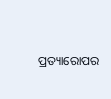ପ୍ରତ୍ୟାରୋପର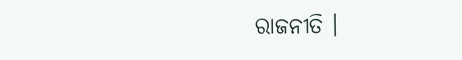ରାଜନୀତି ।